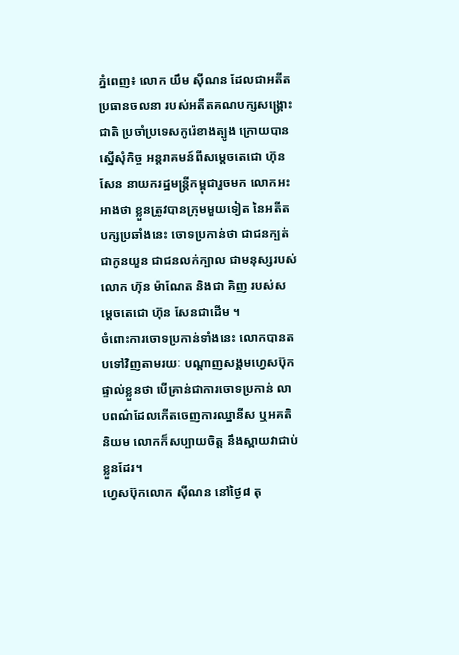ភ្នំពេញ៖ លោក យឹម ស៊ីណន ដែលជាអតីតប្រធានចលនា របស់អតីតគណបក្សសង្រ្គោះជាតិ ប្រចាំប្រទេសកូរ៉េខាងត្បូង ក្រោយបានស្នើសុំកិច្ច អន្តរាគមន៍ពីសម្តេចតេជោ ហ៊ុន សែន នាយករដ្ឋមន្រ្តីកម្ពុជារួចមក លោកអះអាងថា ខ្លួនត្រូវបានក្រុមមួយទៀត នៃអតីតបក្សប្រឆាំងនេះ ចោទប្រកាន់ថា ជាជនក្បត់ ជាកូនយួន ជាជនលក់ក្បាល ជាមនុស្សរបស់លោក ហ៊ុន ម៉ាណែត និងជា គិញ របស់សម្តេចតេជោ ហ៊ុន សែនជាដើម ។
ចំពោះការចោទប្រកាន់ទាំងនេះ លោកបានតបទៅវិញតាមរយៈ បណ្តាញសង្គមហ្វេសប៊ុកផ្ទាល់ខ្លួនថា បើគ្រាន់ជាការចោទប្រកាន់ លាបពណ៌ដែលកើតចេញការឈ្នានីស ឬអគតិនិយម លោកក៏សប្បាយចិត្ត នឹងស្ពាយវាជាប់ខ្លួនដែរ។
ហ្វេសប៊ុកលោក ស៊ីណន នៅថ្ងៃ៨ តុ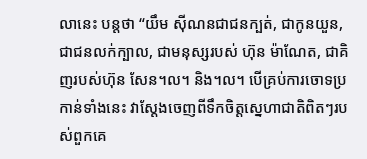លានេះ បន្តថា “យឹម ស៊ីណនជាជនក្បត់, ជាកូនយួន, ជាជនលក់ក្បាល, ជាមនុស្សរបស់ ហ៊ុន ម៉ាណែត, ជាគិញរបស់ហ៊ុន សែន។ល។ និង។ល។ បើគ្រប់ការចោទប្រកាន់ទាំងនេះ វាស្តែងចេញពីទឹកចិត្តស្នេហាជាតិពិតៗរបស់ពួកគេ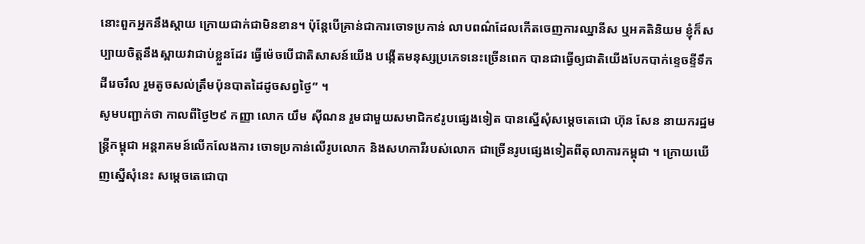នោះពួកអ្នកនឹងស្តាយ ក្រោយជាក់ជាមិនខាន។ ប៉ុន្តែបើគ្រាន់ជាការចោទប្រកាន់ លាបពណ៌ដែលកើតចេញការឈ្នានីស ឬអគតិនិយម ខ្ញុំក៏សប្បាយចិត្តនឹងស្ពាយវាជាប់ខ្លួនដែរ ធ្វើម៉េចបើជាតិសាសន៍យើង បង្កើតមនុស្សប្រភេទនេះច្រើនពេក បានជាធ្វើឲ្យជាតិយើងបែកបាក់ខ្ទេចខ្ទីទឹកដីរេចរឹល រួមតូចសល់ត្រឹមប៉ុនបាតដៃដូចសព្វថ្ងៃ” ។
សូមបញ្ជាក់ថា កាលពីថ្ងៃ២៩ កញ្ញា លោក យឹម ស៊ីណន រួមជាមួយសមាជិក៩រូបផ្សេងទៀត បានស្នើសុំសម្តេចតេជោ ហ៊ុន សែន នាយករដ្ឋមន្រ្តីកម្ពុជា អន្តរាគមន៍លើកលែងការ ចោទប្រកាន់លើរូបលោក និងសហការីរបស់លោក ជាច្រើនរូបផ្សេងទៀតពីតុលាការកម្ពុជា ។ ក្រោយឃើញស្នើសុំនេះ សម្តេចតេជោបា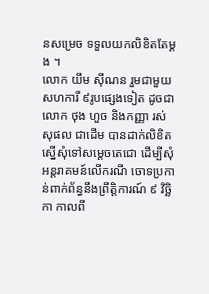នសម្រេច ទទួលយកលិខិតតែម្តង ។
លោក យឹម ស៊ីណន រួមជាមួយសហការី ៩រូបផ្សេងទៀត ដូចជាលោក ថុង ហួច និងកញ្ញា រស់ សុផល ជាដើម បានដាក់លិខិតស្នើសុំទៅសម្តេចតេជោ ដើម្បីសុំអន្តរាគមន៍លើករណី ចោទប្រកាន់ពាក់ព័ន្ធនឹងព្រឹត្តិការណ៍ ៩ វិច្ឆិកា កាលពី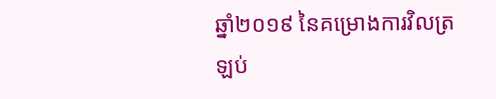ឆ្នាំ២០១៩ នៃគម្រោងការវិលត្រឡប់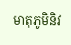មាតុភូមិនិវ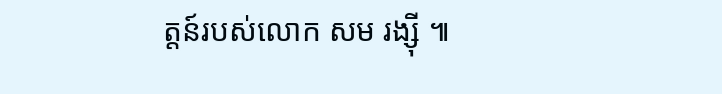ត្តន៍របស់លោក សម រង្ស៊ី ៕